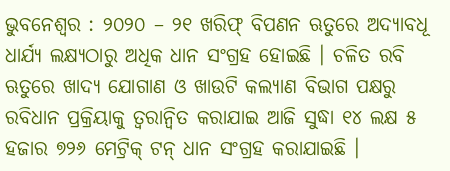ଭୁବନେଶ୍ୱର : ୨୦୨୦ – ୨୧ ଖରିଫ୍ ବିପଣନ ଋତୁରେ ଅଦ୍ୟାବଧୂ ଧାର୍ଯ୍ୟ ଲକ୍ଷ୍ୟଠାରୁ ଅଧିକ ଧାନ ସଂଗ୍ରହ ହୋଇଛି । ଚଳିତ ରବି ଋତୁରେ ଖାଦ୍ୟ ଯୋଗାଣ ଓ ଖାଉଟି କଲ୍ୟାଣ ବିଭାଗ ପକ୍ଷରୁ ରବିଧାନ ପ୍ରକ୍ରିୟାକୁ ତ୍ବରାନ୍ବିତ କରାଯାଇ ଆଜି ସୁଦ୍ଧା ୧୪ ଲକ୍ଷ ୫ ହଜାର ୭୨୬ ମେଟ୍ରିକ୍ ଟନ୍ ଧାନ ସଂଗ୍ରହ କରାଯାଇଛି ।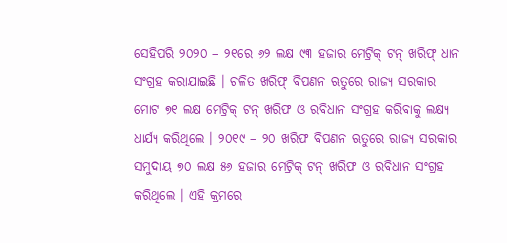ସେହିପରି ୨୦୨୦ – ୨୧ରେ ୬୨ ଲକ୍ଷ ୯୩ ହଜାର ମେଟ୍ରିକ୍ ଟନ୍ ଖରିଫ୍ ଧାନ ସଂଗ୍ରହ କରାଯାଇଛି । ଚଳିତ ଖରିଫ୍ ବିପଣନ ଋତୁରେ ରାଜ୍ୟ ସରକାର ମୋଟ ୭୧ ଲକ୍ଷ ମେଟ୍ରିକ୍ ଟନ୍ ଖରିଫ ଓ ରବିଧାନ ସଂଗ୍ରହ କରିବାକୁ ଲକ୍ଷ୍ୟ ଧାର୍ଯ୍ୟ କରିଥିଲେ । ୨୦୧୯ – ୨୦ ଖରିଫ ବିପଣନ ଋତୁରେ ରାଜ୍ୟ ସରକାର ସମୁଦାୟ ୭୦ ଲକ୍ଷ ୫୬ ହଜାର ମେଟ୍ରିକ୍ ଟନ୍ ଖରିଫ ଓ ରବିଧାନ ସଂଗ୍ରହ କରିଥିଲେ । ଏହି କ୍ରମରେ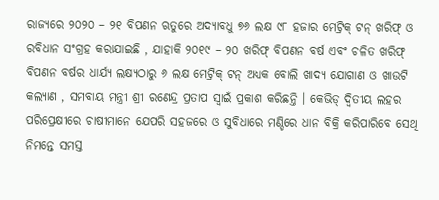ରାଜ୍ୟରେ ୨୦୨୦ – ୨୧ ବିପଣନ ଋତୁରେ ଅଦ୍ୟାବଧୁ ୭୬ ଲକ୍ଷ ୯୮ ହଜାର ମେଟ୍ରିକ୍ ଟନ୍ ଖରିଫ୍ ଓ ରବିଧାନ ସଂଗ୍ରହ କରାଯାଇଛି , ଯାହାକି ୨୦୧୯ – ୨୦ ଖରିଫ୍ ବିପଣନ ବର୍ଷ ଏବଂ ଚଳିତ ଖରିଫ୍ ବିପଣନ ବର୍ଷର ଧାର୍ଯ୍ୟ ଲକ୍ଷ୍ୟଠାରୁ ୬ ଲକ୍ଷ ମେଟ୍ରିକ୍ ଟନ୍ ଅଧ୍ୟକ ବୋଲି ଖାଦ୍ୟ ଯୋଗାଣ ଓ ଖାଉଟି କଲ୍ୟାଣ , ସମବାୟ ମନ୍ତ୍ରୀ ଶ୍ରୀ ରଣେନ୍ଦ୍ର ପ୍ରତାପ ସ୍ବାଇଁ ପ୍ରକାଶ କରିଛନ୍ତି । କେଭିଡ୍ ଦ୍ବିତୀୟ ଲହର ପରିପ୍ରେକ୍ଷୀରେ ଚାଷୀମାନେ ଯେପରି ସହଜରେ ଓ ସୁବିଧାରେ ମଣ୍ଡିରେ ଧାନ ବିକ୍ରି କରିପାରିବେ ସେଥି ନିମନ୍ତେ ସମସ୍ତ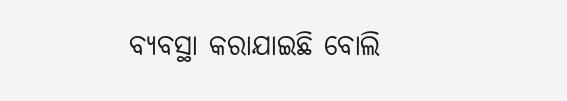ବ୍ୟବସ୍ଥା କରାଯାଇଛି ବୋଲି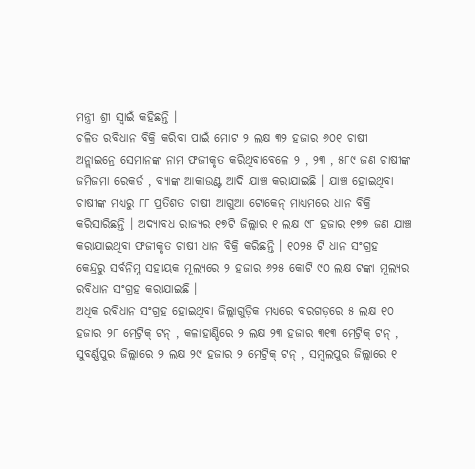ମନ୍ତ୍ରୀ ଶ୍ରୀ ସ୍ଵାଇଁ କହିଛନ୍ତି ।
ଚଳିତ ରବିଧାନ ବିକ୍ରି କରିବା ପାଇଁ ମୋଟ ୨ ଲକ୍ଷ ୩୨ ହଜାର ୬୦୧ ଚାଷୀ ଅନ୍ଲାଇନ୍ରେ ସେମାନଙ୍କ ନାମ ଫଜୀକୃତ କରିଥିବାବେଳେ ୨ , ୨୩ , ୫୮୯ ଜଣ ଚାଷୀଙ୍କ ଜମିଜମା ରେକର୍ଡ , ବ୍ୟାଙ୍କ ଆକାଉଣ୍ଟ ଆଦି ଯାଞ୍ଚ କରାଯାଇଛି । ଯାଞ୍ଚ ହୋଇଥିବା ଚାଷୀଙ୍କ ମଧ୍ୟରୁ ୮୮ ପ୍ରତିଶତ ଚାଷୀ ଆଗୁଆ ଟୋକେନ୍ ମାଧ୍ୟମରେ ଧାନ ବିକ୍ରି କରିସାରିଛନ୍ତି । ଅଦ୍ୟାବଧ ରାଜ୍ୟର ୧୭ଟି ଜିଲ୍ଲାର ୧ ଲକ୍ଷ ୯୮ ହଜାର ୧୭୭ ଜଣ ଯାଞ୍ଚ କରାଯାଇଥିବା ଫଜୀକୃତ ଚାଷୀ ଧାନ ବିକ୍ରି କରିଛନ୍ତି । ୧୦୨୫ ଟି ଧାନ ସଂଗ୍ରହ କେନ୍ଦ୍ରରୁ ସର୍ବନିମ୍ନ ସହାୟକ ମୂଲ୍ୟରେ ୨ ହଜାର ୬୨୫ କୋଟି ୯୦ ଲକ୍ଷ ଟଙ୍କା ମୂଲ୍ୟର ରବିଧାନ ସଂଗ୍ରହ କରାଯାଇଛି ।
ଅଧିକ ରବିଧାନ ସଂଗ୍ରହ ହୋଇଥିବା ଜିଲ୍ଲାଗୁଡ଼ିକ ମଧ୍ୟରେ ବରଗଡ଼ରେ ୫ ଲକ୍ଷ ୧୦ ହଜାର ୨୮ ମେଟ୍ରିକ୍ ଟନ୍ , କଳାହାଣ୍ଡିରେ ୨ ଲକ୍ଷ ୨୩ ହଜାର ୩୧୩ ମେଟ୍ରିକ୍ ଟନ୍ , ସୁବର୍ଣ୍ଣପୁର ଜିଲ୍ଲାରେ ୨ ଲକ୍ଷ ୨୯ ହଜାର ୨ ମେଟ୍ରିକ୍ ଟନ୍ , ସମ୍ବଲପୁର ଜିଲ୍ଲାରେ ୧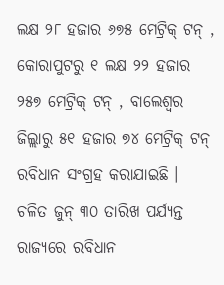ଲକ୍ଷ ୨୮ ହଜାର ୬୭୫ ମେଟ୍ରିକ୍ ଟନ୍ , କୋରାପୁଟରୁ ୧ ଲକ୍ଷ ୨୨ ହଜାର ୨୫୭ ମେଟ୍ରିକ୍ ଟନ୍ , ବାଲେଶ୍ଵର ଜିଲ୍ଲାରୁ ୫୧ ହଜାର ୭୪ ମେଟ୍ରିକ୍ ଟନ୍ ରବିଧାନ ସଂଗ୍ରହ କରାଯାଇଛି । ଚଳିତ ଜୁନ୍ ୩୦ ତାରିଖ ପର୍ଯ୍ୟନ୍ତ ରାଜ୍ୟରେ ରବିଧାନ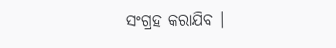ସଂଗ୍ରହ କରାଯିବ ।